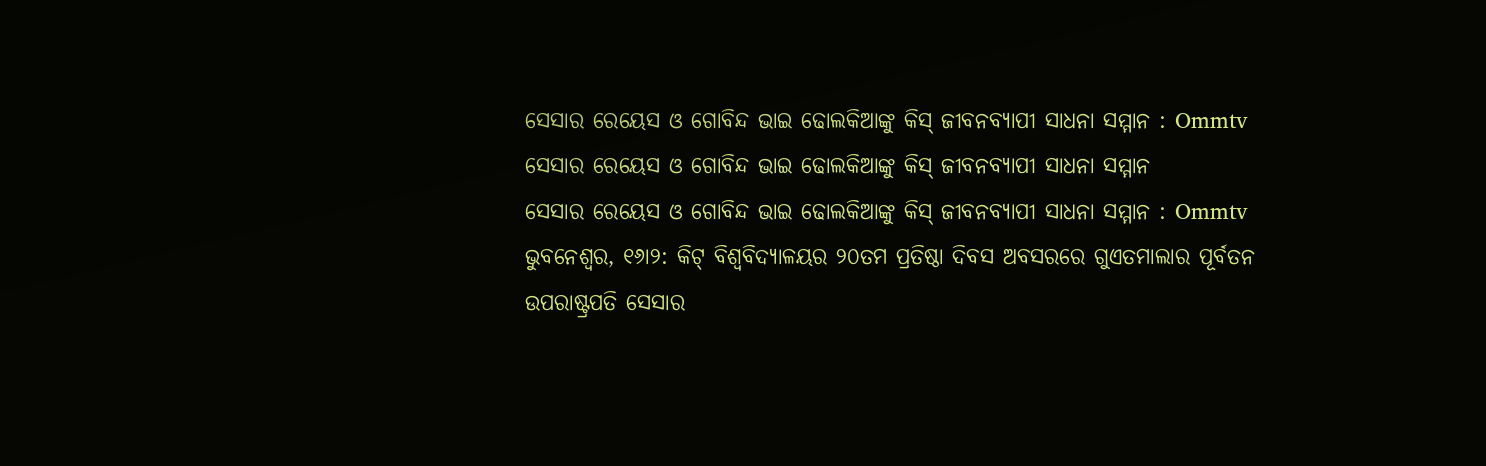ସେସାର ରେୟେସ ଓ ଗୋବିନ୍ଦ ଭାଇ ଢୋଲକିଆଙ୍କୁ କିସ୍ ଜୀବନବ୍ୟାପୀ ସାଧନା ସମ୍ମାନ : Ommtv
ସେସାର ରେୟେସ ଓ ଗୋବିନ୍ଦ ଭାଇ ଢୋଲକିଆଙ୍କୁ କିସ୍ ଜୀବନବ୍ୟାପୀ ସାଧନା ସମ୍ମାନ
ସେସାର ରେୟେସ ଓ ଗୋବିନ୍ଦ ଭାଇ ଢୋଲକିଆଙ୍କୁ କିସ୍ ଜୀବନବ୍ୟାପୀ ସାଧନା ସମ୍ମାନ : Ommtv
ଭୁବନେଶ୍ୱର, ୧୬ା୨: କିଟ୍ ବିଶ୍ୱବିଦ୍ୟାଳୟର ୨୦ତମ ପ୍ରତିଷ୍ଠା ଦିବସ ଅବସରରେ ଗୁଏତମାଲାର ପୂର୍ବତନ ଉପରାଷ୍ଟ୍ରପତି ସେସାର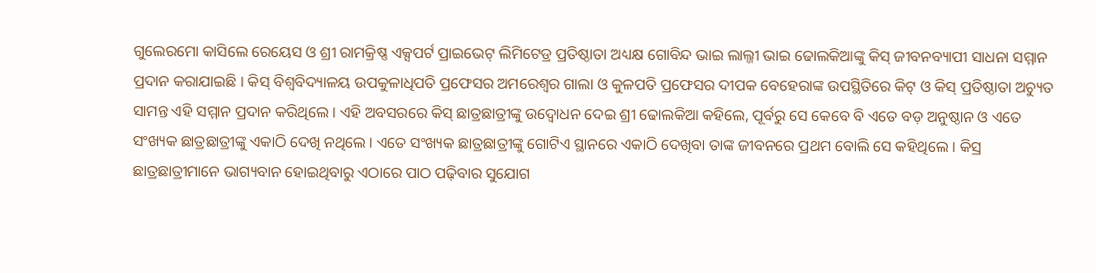ଗୁଲେରମୋ କାସିଲେ ରେୟେସ ଓ ଶ୍ରୀ ରାମକ୍ରିଷ୍ଣ ଏକ୍ସପର୍ଟ ପ୍ରାଇଭେଟ୍ ଲିମିଟେଡ୍ର ପ୍ରତିଷ୍ଠାତା ଅଧ୍ୟକ୍ଷ ଗୋବିନ୍ଦ ଭାଇ ଲାଲ୍ଜୀ ଭାଇ ଢୋଲକିଆଙ୍କୁ କିସ୍ ଜୀବନବ୍ୟାପୀ ସାଧନା ସମ୍ମାନ ପ୍ରଦାନ କରାଯାଇଛି । କିସ୍ ବିଶ୍ୱବିଦ୍ୟାଳୟ ଉପକୁଳାଧିପତି ପ୍ରଫେସର ଅମରେଶ୍ୱର ଗାଲା ଓ କୁଳପତି ପ୍ରଫେସର ଦୀପକ ବେହେରାଙ୍କ ଉପସ୍ଥିତିରେ କିଟ୍ ଓ କିସ୍ ପ୍ରତିଷ୍ଠାତା ଅଚ୍ୟୁତ ସାମନ୍ତ ଏହି ସମ୍ମାନ ପ୍ରଦାନ କରିଥିଲେ । ଏହି ଅବସରରେ କିସ୍ ଛାତ୍ରଛାତ୍ରୀଙ୍କୁ ଉଦ୍ବୋଧନ ଦେଇ ଶ୍ରୀ ଢୋଲକିଆ କହିଲେ, ପୂର୍ବରୁ ସେ କେବେ ବି ଏତେ ବଡ଼ ଅନୁଷ୍ଠାନ ଓ ଏତେ ସଂଖ୍ୟକ ଛାତ୍ରଛାତ୍ରୀଙ୍କୁ ଏକାଠି ଦେଖି ନଥିଲେ । ଏତେ ସଂଖ୍ୟକ ଛାତ୍ରଛାତ୍ରୀଙ୍କୁ ଗୋଟିଏ ସ୍ଥାନରେ ଏକାଠି ଦେଖିବା ତାଙ୍କ ଜୀବନରେ ପ୍ରଥମ ବୋଲି ସେ କହିଥିଲେ । କିସ୍ର ଛାତ୍ରଛାତ୍ରୀମାନେ ଭାଗ୍ୟବାନ ହୋଇଥିବାରୁ ଏଠାରେ ପାଠ ପଢ଼ିବାର ସୁଯୋଗ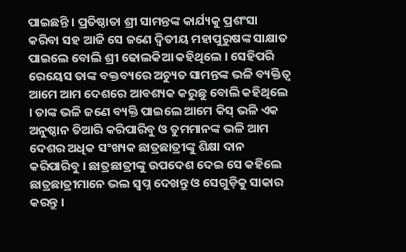ପାଇଛନ୍ତି । ପ୍ରତିଷ୍ଠାତା ଶ୍ରୀ ସାମନ୍ତଙ୍କ କାର୍ଯ୍ୟକୁ ପ୍ରଶଂସା କରିବା ସହ ଆଜି ସେ ଜଣେ ଦ୍ୱିତୀୟ ମହାପୁରୁଷଙ୍କ ସାକ୍ଷାତ ପାଇଲେ ବୋଲି ଶ୍ରୀ ଢୋଲକିଆ କହିଥିଲେ । ସେହିପରି ରେୟେସ ତାଙ୍କ ବକ୍ତବ୍ୟରେ ଅଚ୍ୟୁତ ସାମନ୍ତଙ୍କ ଭଳି ବ୍ୟକ୍ତିତ୍ୱ ଆମେ ଆମ ଦେଶରେ ଆବଶ୍ୟକ କରୁଛୁ ବୋଲି କହିଥିଲେ । ତାଙ୍କ ଭଳି ଜଣେ ବ୍ୟକ୍ତି ପାଇଲେ ଆମେ କିସ୍ ଭଳି ଏକ ଅନୁଷ୍ଠାନ ତିଆରି କରିପାରିବୁ ଓ ତୁମମାନଙ୍କ ଭଳି ଆମ ଦେଶର ଅଧିକ ସଂଖ୍ୟକ ଛାତ୍ରଛାତ୍ରୀଙ୍କୁ ଶିକ୍ଷା ଦାନ କରିପାରିବୁ । ଛାତ୍ରଛାତ୍ରୀଙ୍କୁ ଉପଦେଶ ଦେଇ ସେ କହିଲେ ଛାତ୍ରଛାତ୍ରୀମାନେ ଭଲ ସ୍ୱପ୍ନ ଦେଖନ୍ତୁ ଓ ସେଗୁଡ଼ିକୁ ସାକାର କରନ୍ତୁ ।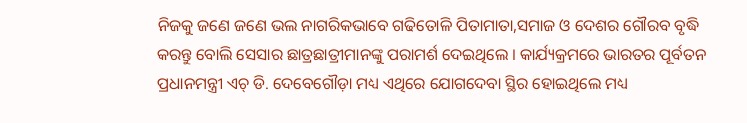ନିଜକୁ ଜଣେ ଜଣେ ଭଲ ନାଗରିକଭାବେ ଗଢିତୋଳି ପିତାମାତା,ସମାଜ ଓ ଦେଶର ଗୌରବ ବୃଦ୍ଧି କରନ୍ତୁ ବୋଲି ସେସାର ଛାତ୍ରଛାତ୍ରୀମାନଙ୍କୁ ପରାମର୍ଶ ଦେଇଥିଲେ । କାର୍ଯ୍ୟକ୍ରମରେ ଭାରତର ପୂର୍ବତନ ପ୍ରଧାନମନ୍ତ୍ରୀ ଏଚ୍ ଡି. ଦେବେଗୌଡ଼ା ମଧ୍ୟ ଏଥିରେ ଯୋଗଦେବା ସ୍ଥିର ହୋଇଥିଲେ ମଧ୍ୟ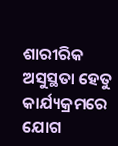ଶାରୀରିକ ଅସୁସ୍ଥତା ହେତୁ କାର୍ଯ୍ୟକ୍ରମରେ ଯୋଗ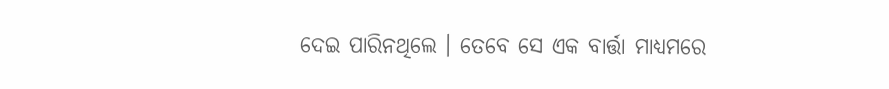ଦେଇ ପାରିନଥିଲେ । ତେବେ ସେ ଏକ ବାର୍ତ୍ତା ମାଧ୍ୟମରେ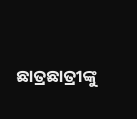ଛାତ୍ରଛାତ୍ରୀଙ୍କୁ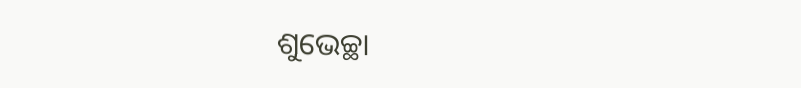ଶୁଭେଚ୍ଛା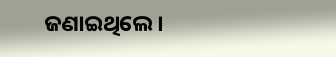ଜଣାଇଥିଲେ ।